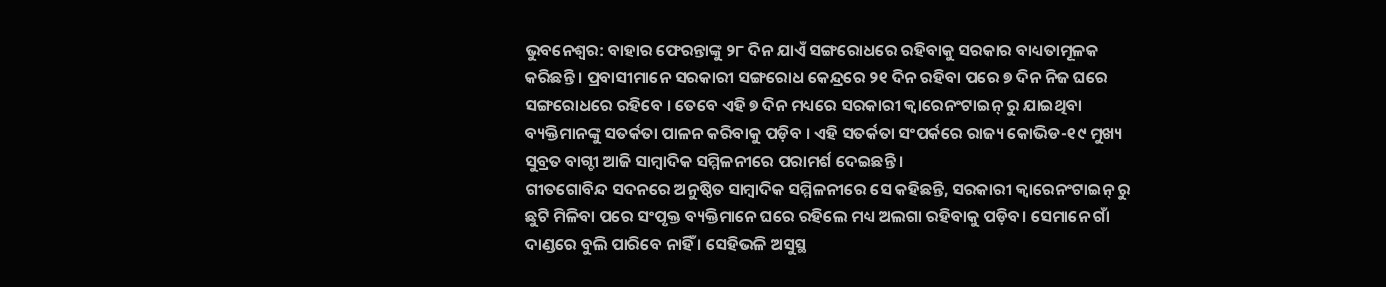ଭୁବନେଶ୍ୱର: ବାହାର ଫେରନ୍ତାଙ୍କୁ ୨୮ ଦିନ ଯାଏଁ ସଙ୍ଗରୋଧରେ ରହିବାକୁ ସରକାର ବାଧ୍ୟତାମୂଳକ କରିଛନ୍ତି । ପ୍ରବାସୀମାନେ ସରକାରୀ ସଙ୍ଗରୋଧ କେନ୍ଦ୍ରରେ ୨୧ ଦିନ ରହିବା ପରେ ୭ ଦିନ ନିଜ ଘରେ ସଙ୍ଗରୋଧରେ ରହିବେ । ତେବେ ଏହି ୭ ଦିନ ମଧ୍ୟରେ ସରକାରୀ କ୍ୱାରେନଂଟାଇନ୍ ରୁ ଯାଇଥିବା ବ୍ୟକ୍ତିମାନଙ୍କୁ ସତର୍କତା ପାଳନ କରିବାକୁ ପଡ଼ିବ । ଏହି ସତର୍କତା ସଂପର୍କରେ ରାଜ୍ୟ କୋଭିଡ-୧୯ ମୁଖ୍ୟ ସୁବ୍ରତ ବାଗ୍ଚୀ ଆଜି ସାମ୍ବାଦିକ ସମ୍ମିଳନୀରେ ପରାମର୍ଶ ଦେଇଛନ୍ତି ।
ଗୀତଗୋବିନ୍ଦ ସଦନରେ ଅନୁଷ୍ଠିତ ସାମ୍ବାଦିକ ସମ୍ମିଳନୀରେ ସେ କହିଛନ୍ତି, ସରକାରୀ କ୍ୱାରେନଂଟାଇନ୍ ରୁ ଛୁଟି ମିଳିବା ପରେ ସଂପୃକ୍ତ ବ୍ୟକ୍ତିମାନେ ଘରେ ରହିଲେ ମଧ୍ୟ ଅଲଗା ରହିବାକୁ ପଡ଼ିବ। ସେମାନେ ଗାଁ ଦାଣ୍ଡରେ ବୁଲି ପାରିବେ ନାହିଁ । ସେହିଭଳି ଅସୁସ୍ଥ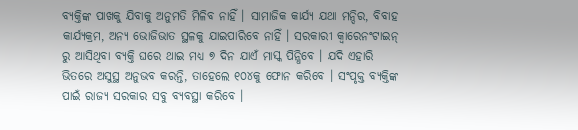ବ୍ୟକ୍ତିଙ୍କ ପାଖକୁ ଯିବାକୁ ଅନୁମତି ମିଳିବ ନାହିଁ । ସାମାଜିକ କାର୍ଯ୍ୟ ଯଥା ମନ୍ଦିର, ବିବାହ କାର୍ଯ୍ୟକ୍ରମ, ଅନ୍ୟ ଭୋଜିଭାତ ସ୍ଥଳକୁ ଯାଇପାରିବେ ନାହିଁ । ସରକାରୀ କ୍ୱାରେନଂଟାଇନ୍ ରୁ ଆସିଥିବା ବ୍ୟକ୍ତି ଘରେ ଥାଇ ମଧ୍ୟ ୭ ଦିନ ଯାଏଁ ମାସ୍କ ପିନ୍ଧିବେ । ଯଦି ଏହାରି ଭିତରେ ଅସୁସ୍ଥ ଅନୁଭବ କରନ୍ତି, ତାହେଲେ ୧୦୪କୁ ଫୋନ କରିବେ । ସଂପୃକ୍ତ ବ୍ୟକ୍ତିଙ୍କ ପାଇଁ ରାଜ୍ୟ ସରକାର ସବୁ ବ୍ୟବସ୍ଥା କରିବେ ।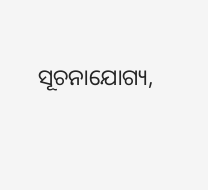ସୂଚନାଯୋଗ୍ୟ,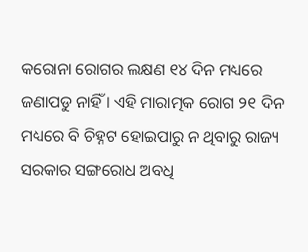କରୋନା ରୋଗର ଲକ୍ଷଣ ୧୪ ଦିନ ମଧ୍ୟରେ ଜଣାପଡୁ ନାହିଁ । ଏହି ମାରାତ୍ମକ ରୋଗ ୨୧ ଦିନ ମଧ୍ୟରେ ବି ଚିହ୍ନଟ ହୋଇପାରୁ ନ ଥିବାରୁ ରାଜ୍ୟ ସରକାର ସଙ୍ଗରୋଧ ଅବଧି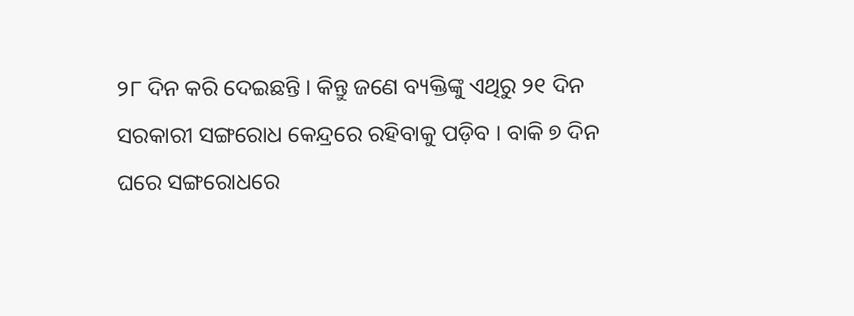୨୮ ଦିନ କରି ଦେଇଛନ୍ତି । କିନ୍ତୁ ଜଣେ ବ୍ୟକ୍ତିଙ୍କୁ ଏଥିରୁ ୨୧ ଦିନ ସରକାରୀ ସଙ୍ଗରୋଧ କେନ୍ଦ୍ରରେ ରହିବାକୁ ପଡ଼ିବ । ବାକି ୭ ଦିନ ଘରେ ସଙ୍ଗରୋଧରେ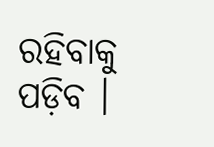ରହିବାକୁ ପଡ଼ିବ ।